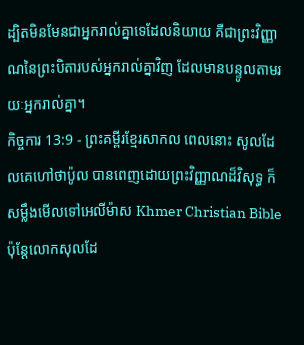ដ្បិតមិនមែនជាអ្នករាល់គ្នាទេដែលនិយាយ គឺជាព្រះវិញ្ញាណនៃព្រះបិតារបស់អ្នករាល់គ្នាវិញ ដែលមានបន្ទូលតាមរយៈអ្នករាល់គ្នា។
កិច្ចការ 13:9 - ព្រះគម្ពីរខ្មែរសាកល ពេលនោះ សូលដែលគេហៅថាប៉ូល បានពេញដោយព្រះវិញ្ញាណដ៏វិសុទ្ធ ក៏សម្លឹងមើលទៅអេលីម៉ាស Khmer Christian Bible ប៉ុន្ដែលោកសុលដែ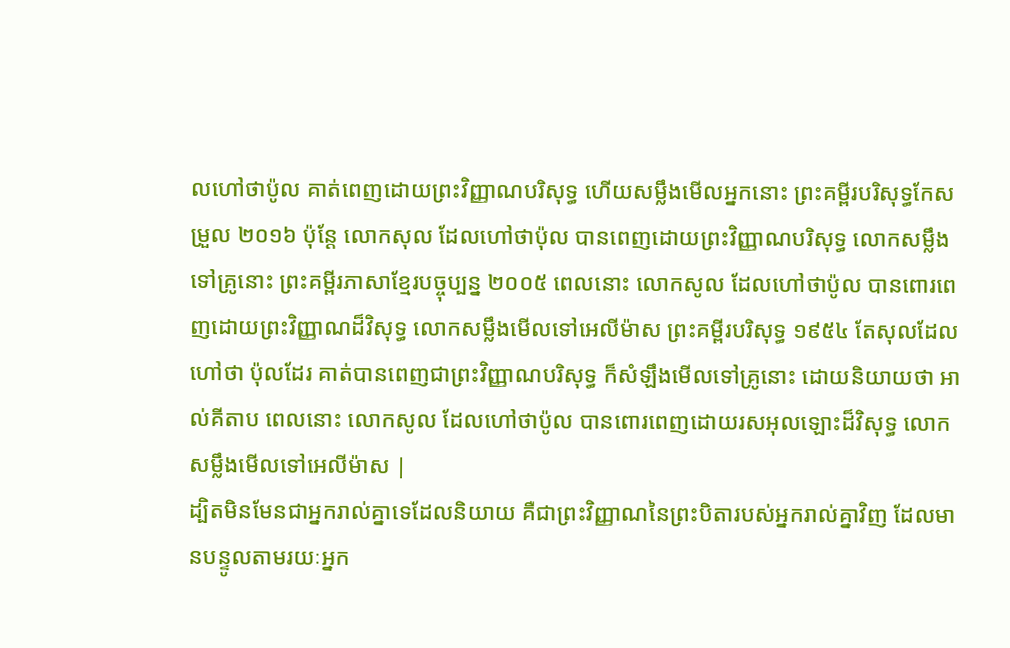លហៅថាប៉ូល គាត់ពេញដោយព្រះវិញ្ញាណបរិសុទ្ធ ហើយសម្លឹងមើលអ្នកនោះ ព្រះគម្ពីរបរិសុទ្ធកែសម្រួល ២០១៦ ប៉ុន្ដែ លោកសុល ដែលហៅថាប៉ុល បានពេញដោយព្រះវិញ្ញាណបរិសុទ្ធ លោកសម្លឹងទៅគ្រូនោះ ព្រះគម្ពីរភាសាខ្មែរបច្ចុប្បន្ន ២០០៥ ពេលនោះ លោកសូល ដែលហៅថាប៉ូល បានពោរពេញដោយព្រះវិញ្ញាណដ៏វិសុទ្ធ លោកសម្លឹងមើលទៅអេលីម៉ាស ព្រះគម្ពីរបរិសុទ្ធ ១៩៥៤ តែសុលដែលហៅថា ប៉ុលដែរ គាត់បានពេញជាព្រះវិញ្ញាណបរិសុទ្ធ ក៏សំឡឹងមើលទៅគ្រូនោះ ដោយនិយាយថា អាល់គីតាប ពេលនោះ លោកសូល ដែលហៅថាប៉ូល បានពោរពេញដោយរសអុលឡោះដ៏វិសុទ្ធ លោកសម្លឹងមើលទៅអេលីម៉ាស |
ដ្បិតមិនមែនជាអ្នករាល់គ្នាទេដែលនិយាយ គឺជាព្រះវិញ្ញាណនៃព្រះបិតារបស់អ្នករាល់គ្នាវិញ ដែលមានបន្ទូលតាមរយៈអ្នក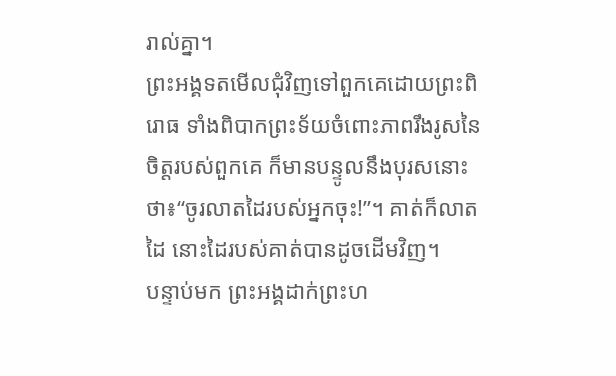រាល់គ្នា។
ព្រះអង្គទតមើលជុំវិញទៅពួកគេដោយព្រះពិរោធ ទាំងពិបាកព្រះទ័យចំពោះភាពរឹងរូសនៃចិត្តរបស់ពួកគេ ក៏មានបន្ទូលនឹងបុរសនោះថា៖“ចូរលាតដៃរបស់អ្នកចុះ!”។ គាត់ក៏លាតដៃ នោះដៃរបស់គាត់បានដូចដើមវិញ។
បន្ទាប់មក ព្រះអង្គដាក់ព្រះហ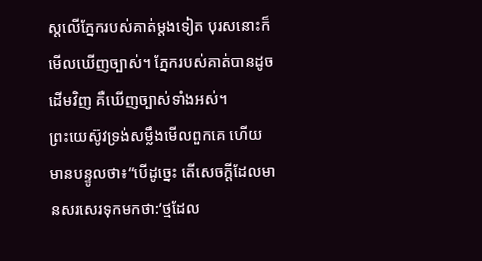ស្តលើភ្នែករបស់គាត់ម្ដងទៀត បុរសនោះក៏មើលឃើញច្បាស់។ ភ្នែករបស់គាត់បានដូចដើមវិញ គឺឃើញច្បាស់ទាំងអស់។
ព្រះយេស៊ូវទ្រង់សម្លឹងមើលពួកគេ ហើយមានបន្ទូលថា៖“បើដូច្នេះ តើសេចក្ដីដែលមានសរសេរទុកមកថា:‘ថ្មដែល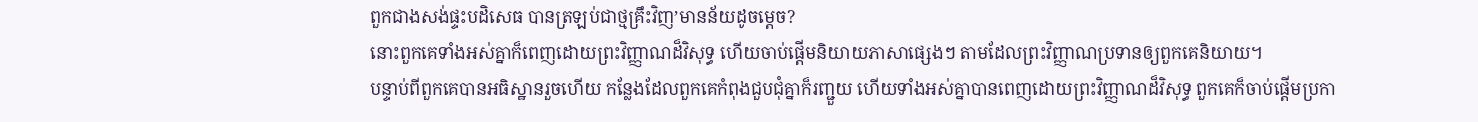ពួកជាងសង់ផ្ទះបដិសេធ បានត្រឡប់ជាថ្មគ្រឹះវិញ’មានន័យដូចម្ដេច?
នោះពួកគេទាំងអស់គ្នាក៏ពេញដោយព្រះវិញ្ញាណដ៏វិសុទ្ធ ហើយចាប់ផ្ដើមនិយាយភាសាផ្សេងៗ តាមដែលព្រះវិញ្ញាណប្រទានឲ្យពួកគេនិយាយ។
បន្ទាប់ពីពួកគេបានអធិស្ឋានរួចហើយ កន្លែងដែលពួកគេកំពុងជួបជុំគ្នាក៏រញ្ជួយ ហើយទាំងអស់គ្នាបានពេញដោយព្រះវិញ្ញាណដ៏វិសុទ្ធ ពួកគេក៏ចាប់ផ្ដើមប្រកា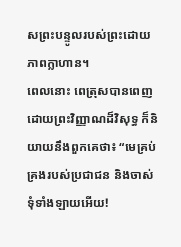សព្រះបន្ទូលរបស់ព្រះដោយភាពក្លាហាន។
ពេលនោះ ពេត្រុសបានពេញដោយព្រះវិញ្ញាណដ៏វិសុទ្ធ ក៏និយាយនឹងពួកគេថា៖ “មេគ្រប់គ្រងរបស់ប្រជាជន និងចាស់ទុំទាំងឡាយអើយ!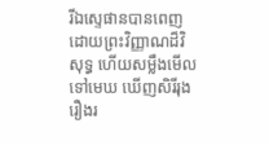រីឯស្ទេផានបានពេញដោយព្រះវិញ្ញាណដ៏វិសុទ្ធ ហើយសម្លឹងមើលទៅមេឃ ឃើញសិរីរុងរឿងរ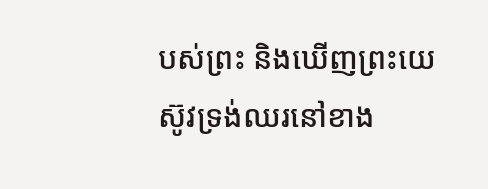បស់ព្រះ និងឃើញព្រះយេស៊ូវទ្រង់ឈរនៅខាង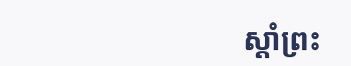ស្ដាំព្រះ